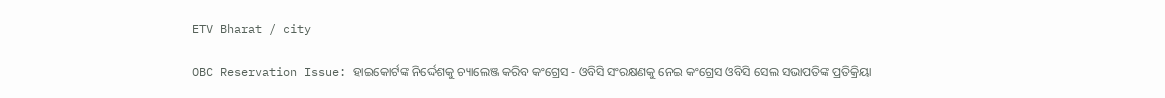ETV Bharat / city

OBC Reservation Issue: ହାଇକୋର୍ଟଙ୍କ ନିର୍ଦ୍ଦେଶକୁ ଚ୍ୟାଲେଞ୍ଜ କରିବ କଂଗ୍ରେସ - ଓବିସି ସଂରକ୍ଷଣକୁ ନେଇ କଂଗ୍ରେସ ଓବିସି ସେଲ ସଭାପତିଙ୍କ ପ୍ରତିକ୍ରିୟା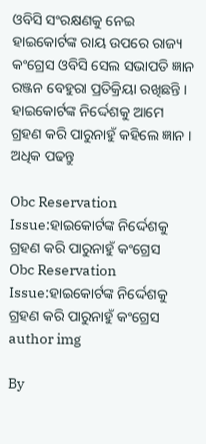ଓବିସି ସଂରକ୍ଷଣକୁ ନେଇ ହାଇକୋର୍ଟଙ୍କ ରାୟ ଉପରେ ରାଜ୍ୟ କଂଗ୍ରେସ ଓବିସି ସେଲ ସଭାପତି ଜ୍ଞାନ ରଞ୍ଜନ ବେହୁରା ପ୍ରତିକ୍ରିୟା ରଖିଛନ୍ତି । ହାଇକୋର୍ଟଙ୍କ ନିର୍ଦ୍ଦେଶକୁ ଆମେ ଗ୍ରହଣ କରି ପାରୁନାହୁଁ କହିଲେ ଜ୍ଞାନ । ଅଧିକ ପଢନ୍ତୁ

Obc Reservation Issue:ହାଇକୋର୍ଟଙ୍କ ନିର୍ଦ୍ଦେଶକୁ ଗ୍ରହଣ କରି ପାରୁନାହୁଁ କଂଗ୍ରେସ
Obc Reservation Issue:ହାଇକୋର୍ଟଙ୍କ ନିର୍ଦ୍ଦେଶକୁ ଗ୍ରହଣ କରି ପାରୁନାହୁଁ କଂଗ୍ରେସ
author img

By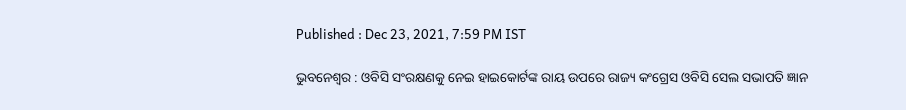Published : Dec 23, 2021, 7:59 PM IST

ଭୁବନେଶ୍ବର : ଓବିସି ସଂରକ୍ଷଣକୁ ନେଇ ହାଇକୋର୍ଟଙ୍କ ରାୟ ଉପରେ ରାଜ୍ୟ କଂଗ୍ରେସ ଓବିସି ସେଲ ସଭାପତି ଜ୍ଞାନ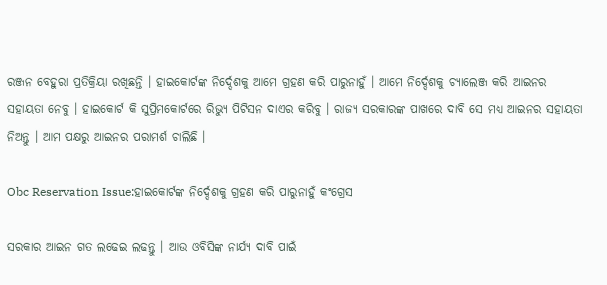ରଞ୍ଜନ ବେହୁରା ପ୍ରତିକ୍ରିୟା ରଖିଛନ୍ତି । ହାଇକୋର୍ଟଙ୍କ ନିର୍ଦ୍ଦେଶକୁ ଆମେ ଗ୍ରହଣ କରି ପାରୁନାହୁଁ । ଆମେ ନିର୍ଦ୍ଦେଶକୁ ଚ୍ୟାଲେଞ୍ଜ କରି ଆଇନର ସହାୟତା ନେବୁ । ହାଇକୋର୍ଟ କି ସୁପ୍ରିମକୋର୍ଟରେ ରିଭ୍ୟୁ ପିଟିସନ ଦାଏର କରିବୁ । ରାଜ୍ୟ ସରକାରଙ୍କ ପାଖରେ ଦାବି ସେ ମଧ୍ୟ ଆଇନର ସହାୟତା ନିଅନ୍ତୁ । ଆମ ପକ୍ଷରୁ ଆଇନର ପରାମର୍ଶ ଚାଲିଛି ।

Obc Reservation Issue:ହାଇକୋର୍ଟଙ୍କ ନିର୍ଦ୍ଦେଶକୁ ଗ୍ରହଣ କରି ପାରୁନାହୁଁ କଂଗ୍ରେସ

ସରକାର ଆଇନ ଗତ ଲଢେଇ ଲଢନ୍ତୁ । ଆଉ ଓବିସିଙ୍କ ନାର୍ଯ୍ୟ ଦାବି ପାଇଁ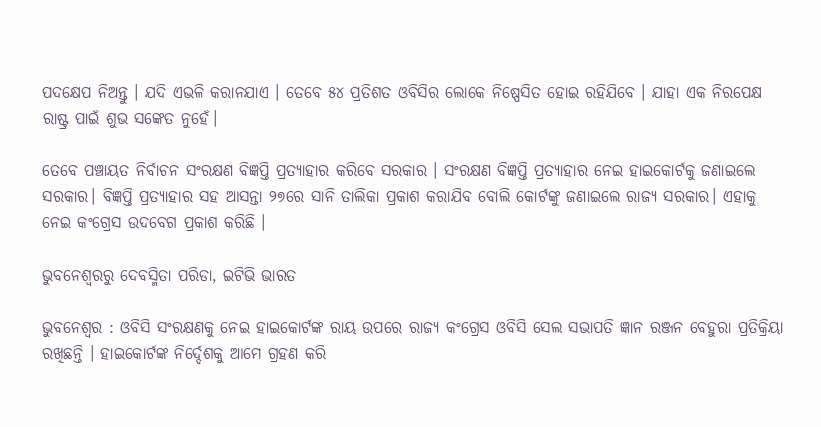ପଦକ୍ଷେପ ନିଅନ୍ତୁ । ଯଦି ଏଭଳି କରାନଯାଏ । ତେବେ ୫୪ ପ୍ରତିଶତ ଓବିସିର ଲୋକେ ନିଷ୍ପେସିତ ହୋଇ ରହିଯିବେ । ଯାହା ଏକ ନିରପେକ୍ଷ ରାଷ୍ଟ୍ର ପାଇଁ ଶୁଭ ସଙ୍କେତ ନୁହେଁ।

ତେବେ ପଞ୍ଚାୟତ ନିର୍ବାଚନ ସଂରକ୍ଷଣ ବିଜ୍ଞପ୍ତି ପ୍ରତ୍ୟାହାର କରିବେ ସରକାର । ସଂରକ୍ଷଣ ବିଜ୍ଞପ୍ତି ପ୍ରତ୍ୟାହାର ନେଇ ହାଇକୋର୍ଟକୁ ଜଣାଇଲେ ସରକାର। ବିଜ୍ଞପ୍ତି ପ୍ରତ୍ୟାହାର ସହ ଆସନ୍ତା ୨୭ରେ ସାନି ତାଲିକା ପ୍ରକାଶ କରାଯିବ ବୋଲି କୋର୍ଟଙ୍କୁ ଜଣାଇଲେ ରାଜ୍ୟ ସରକାର। ଏହାକୁ ନେଇ କଂଗ୍ରେସ ଉଦବେଗ ପ୍ରକାଶ କରିଛି ।

ଭୁବନେଶ୍ବରରୁ ଦେବସ୍ମିତା ପରିଡା, ଇଟିଭି ଭାରତ

ଭୁବନେଶ୍ବର : ଓବିସି ସଂରକ୍ଷଣକୁ ନେଇ ହାଇକୋର୍ଟଙ୍କ ରାୟ ଉପରେ ରାଜ୍ୟ କଂଗ୍ରେସ ଓବିସି ସେଲ ସଭାପତି ଜ୍ଞାନ ରଞ୍ଜନ ବେହୁରା ପ୍ରତିକ୍ରିୟା ରଖିଛନ୍ତି । ହାଇକୋର୍ଟଙ୍କ ନିର୍ଦ୍ଦେଶକୁ ଆମେ ଗ୍ରହଣ କରି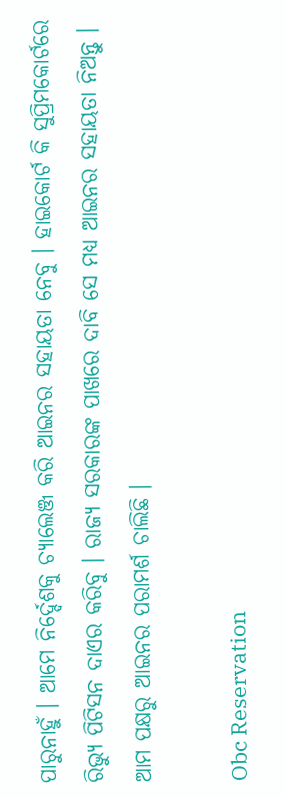ପାରୁନାହୁଁ । ଆମେ ନିର୍ଦ୍ଦେଶକୁ ଚ୍ୟାଲେଞ୍ଜ କରି ଆଇନର ସହାୟତା ନେବୁ । ହାଇକୋର୍ଟ କି ସୁପ୍ରିମକୋର୍ଟରେ ରିଭ୍ୟୁ ପିଟିସନ ଦାଏର କରିବୁ । ରାଜ୍ୟ ସରକାରଙ୍କ ପାଖରେ ଦାବି ସେ ମଧ୍ୟ ଆଇନର ସହାୟତା ନିଅନ୍ତୁ । ଆମ ପକ୍ଷରୁ ଆଇନର ପରାମର୍ଶ ଚାଲିଛି ।

Obc Reservation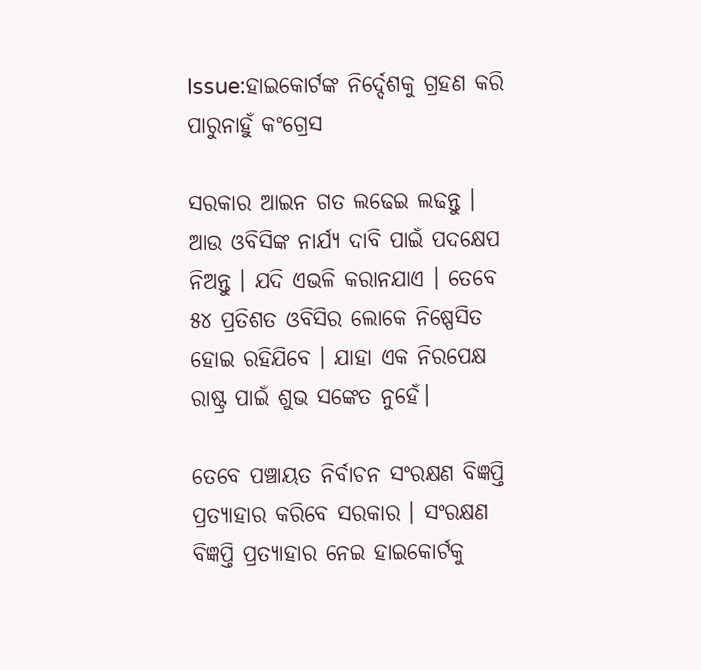Issue:ହାଇକୋର୍ଟଙ୍କ ନିର୍ଦ୍ଦେଶକୁ ଗ୍ରହଣ କରି ପାରୁନାହୁଁ କଂଗ୍ରେସ

ସରକାର ଆଇନ ଗତ ଲଢେଇ ଲଢନ୍ତୁ । ଆଉ ଓବିସିଙ୍କ ନାର୍ଯ୍ୟ ଦାବି ପାଇଁ ପଦକ୍ଷେପ ନିଅନ୍ତୁ । ଯଦି ଏଭଳି କରାନଯାଏ । ତେବେ ୫୪ ପ୍ରତିଶତ ଓବିସିର ଲୋକେ ନିଷ୍ପେସିତ ହୋଇ ରହିଯିବେ । ଯାହା ଏକ ନିରପେକ୍ଷ ରାଷ୍ଟ୍ର ପାଇଁ ଶୁଭ ସଙ୍କେତ ନୁହେଁ।

ତେବେ ପଞ୍ଚାୟତ ନିର୍ବାଚନ ସଂରକ୍ଷଣ ବିଜ୍ଞପ୍ତି ପ୍ରତ୍ୟାହାର କରିବେ ସରକାର । ସଂରକ୍ଷଣ ବିଜ୍ଞପ୍ତି ପ୍ରତ୍ୟାହାର ନେଇ ହାଇକୋର୍ଟକୁ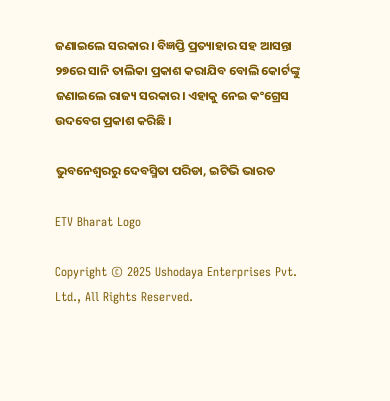ଜଣାଇଲେ ସରକାର। ବିଜ୍ଞପ୍ତି ପ୍ରତ୍ୟାହାର ସହ ଆସନ୍ତା ୨୭ରେ ସାନି ତାଲିକା ପ୍ରକାଶ କରାଯିବ ବୋଲି କୋର୍ଟଙ୍କୁ ଜଣାଇଲେ ରାଜ୍ୟ ସରକାର। ଏହାକୁ ନେଇ କଂଗ୍ରେସ ଉଦବେଗ ପ୍ରକାଶ କରିଛି ।

ଭୁବନେଶ୍ବରରୁ ଦେବସ୍ମିତା ପରିଡା, ଇଟିଭି ଭାରତ

ETV Bharat Logo

Copyright © 2025 Ushodaya Enterprises Pvt. Ltd., All Rights Reserved.